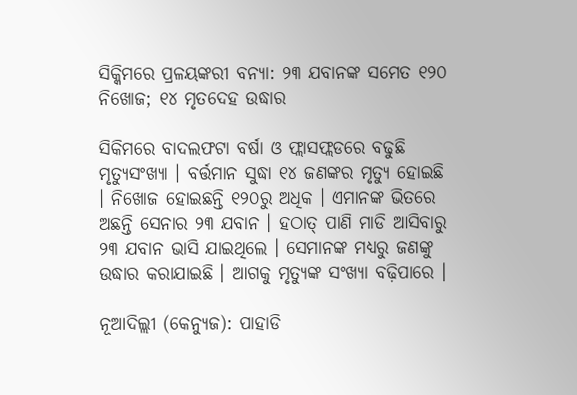ସିକ୍କିମରେ ପ୍ରଳୟଙ୍କରୀ ବନ୍ୟା: ୨୩ ଯବାନଙ୍କ ସମେତ ୧୨୦ ନିଖୋଜ; ୧୪ ମୃତଦେହ ଉଦ୍ଧାର

ସିକିମରେ ବାଦଲଫଟା ବର୍ଷା ଓ ଫ୍ଲାସଫ୍ଲଡରେ ବଢୁଛି ମୃତ୍ୟୁସଂଖ୍ୟା । ବର୍ତ୍ତମାନ ସୁଦ୍ଧା ୧୪ ଜଣଙ୍କର ମୃତ୍ୟୁ ହୋଇଛି । ନିଖୋଜ ହୋଇଛନ୍ତି ୧୨୦ରୁ ଅଧିକ । ଏମାନଙ୍କ ଭିତରେ ଅଛନ୍ତି ସେନାର ୨୩ ଯବାନ । ହଠାତ୍ ପାଣି ମାଡି ଆସିବାରୁ ୨୩ ଯବାନ ଭାସି ଯାଇଥିଲେ । ସେମାନଙ୍କ ମଧ୍ୟରୁ ଜଣଙ୍କୁ ଉଦ୍ଧାର କରାଯାଇଛି । ଆଗକୁ ମୃତ୍ୟୁଙ୍କ ସଂଖ୍ୟା ବଢ଼ିପାରେ ।

ନୂଆଦିଲ୍ଲୀ (କେନ୍ୟୁଜ): ପାହାଡି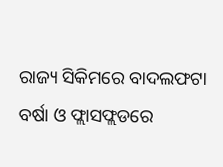ରାଜ୍ୟ ସିକିମରେ ବାଦଲଫଟା ବର୍ଷା ଓ ଫ୍ଲାସଫ୍ଲଡରେ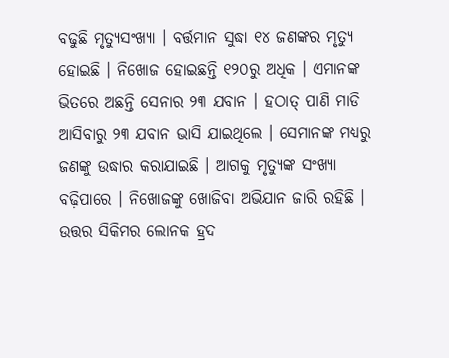ବଢୁଛି ମୃତ୍ୟୁସଂଖ୍ୟା । ବର୍ତ୍ତମାନ ସୁଦ୍ଧା ୧୪ ଜଣଙ୍କର ମୃତ୍ୟୁ ହୋଇଛି । ନିଖୋଜ ହୋଇଛନ୍ତି ୧୨୦ରୁ ଅଧିକ । ଏମାନଙ୍କ ଭିତରେ ଅଛନ୍ତି ସେନାର ୨୩ ଯବାନ । ହଠାତ୍ ପାଣି ମାଡି ଆସିବାରୁ ୨୩ ଯବାନ ଭାସି ଯାଇଥିଲେ । ସେମାନଙ୍କ ମଧ୍ୟରୁ ଜଣଙ୍କୁ ଉଦ୍ଧାର କରାଯାଇଛି । ଆଗକୁ ମୃତ୍ୟୁଙ୍କ ସଂଖ୍ୟା ବଢ଼ିପାରେ । ନିଖୋଜଙ୍କୁ ଖୋଜିବା ଅଭିଯାନ ଜାରି ରହିଛି । ଉତ୍ତର ସିକିମର ଲୋନକ ହ୍ରଦ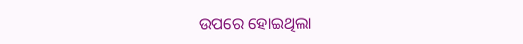ଉପରେ ହୋଇଥିଲା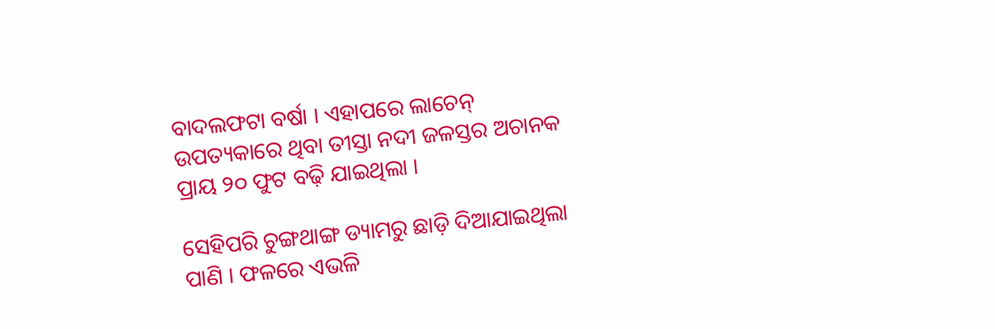ବାଦଲଫଟା ବର୍ଷା । ଏହାପରେ ଲାଚେନ୍ ଉପତ୍ୟକାରେ ଥିବା ତୀସ୍ତା ନଦୀ ଜଳସ୍ତର ଅଚାନକ ପ୍ରାୟ ୨୦ ଫୁଟ ବଢ଼ି ଯାଇଥିଲା ।

ସେହିପରି ଚୁଙ୍ଗଥାଙ୍ଗ ଡ୍ୟାମରୁ ଛାଡ଼ି ଦିଆଯାଇଥିଲା ପାଣି । ଫଳରେ ଏଭଳି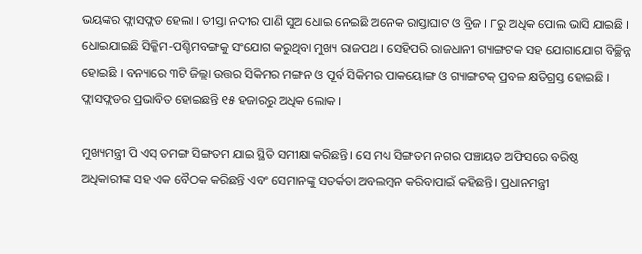ଭୟଙ୍କର ଫ୍ଲାସଫ୍ଲଡ ହେଲା । ତୀସ୍ତା ନଦୀର ପାଣି ସୁଅ ଧୋଇ ନେଇଛି ଅନେକ ରାସ୍ତାଘାଟ ଓ ବ୍ରିଜ । ୮ରୁ ଅଧିକ ପୋଲ ଭାସି ଯାଇଛି । ଧୋଇଯାଇଛି ସିକ୍କିମ-ପଶ୍ଚିମବଙ୍ଗକୁ ସଂଯୋଗ କରୁଥିବା ମୁଖ୍ୟ ରାଜପଥ । ସେହିପରି ରାଜଧାନୀ ଗ୍ୟାଙ୍ଗଟକ ସହ ଯୋଗାଯୋଗ ବିଚ୍ଛିନ୍ନ ହୋଇଛି । ବନ୍ୟାରେ ୩ଟି ଜିଲ୍ଲା ଉତ୍ତର ସିକିମର ମଙ୍ଗନ ଓ ପୂର୍ବ ସିକିମର ପାକୟୋଙ୍ଗ ଓ ଗ୍ୟାଙ୍ଗଟକ୍ ପ୍ରବଳ କ୍ଷତିଗ୍ରସ୍ତ ହୋଇଛି । ଫ୍ଲାସଫ୍ଲଡର ପ୍ରଭାବିତ ହୋଇଛନ୍ତି ୧୫ ହଜାରରୁ ଅଧିକ ଲୋକ ।

ମୁଖ୍ୟମନ୍ତ୍ରୀ ପି ଏସ୍‌ ତମଙ୍ଗ ସିଙ୍ଗତମ ଯାଇ ସ୍ଥିତି ସମୀକ୍ଷା କରିଛନ୍ତି। ସେ ମଧ୍ୟ ସିଙ୍ଗତମ ନଗର ପଞ୍ଚାୟତ ଅଫିସରେ ବରିଷ୍ଠ ଅଧିକାରୀଙ୍କ ସହ ଏକ ବୈଠକ କରିଛନ୍ତି ଏବଂ ସେମାନଙ୍କୁ ସତର୍କତା ଅବଲମ୍ବନ କରିବାପାଇଁ କହିଛନ୍ତି। ପ୍ରଧାନମନ୍ତ୍ରୀ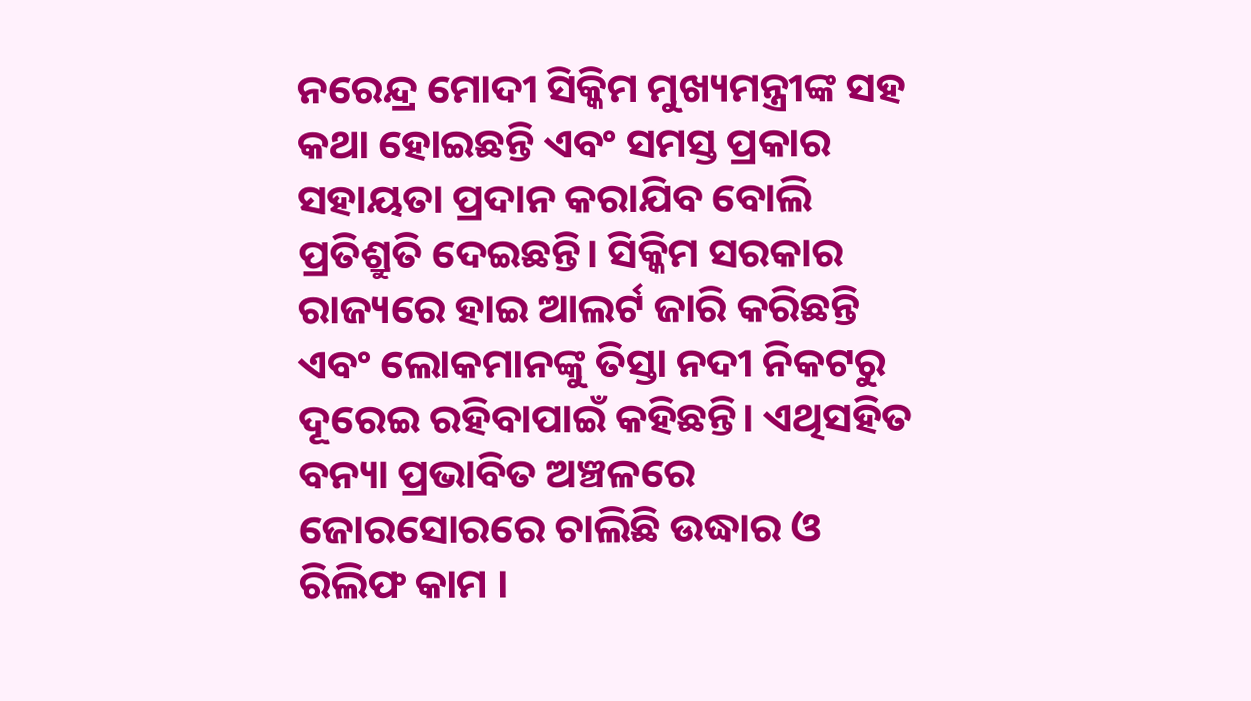ନରେନ୍ଦ୍ର ମୋଦୀ ସିକ୍କିମ ମୁଖ୍ୟମନ୍ତ୍ରୀଙ୍କ ସହ କଥା ହୋଇଛନ୍ତି ଏବଂ ସମସ୍ତ ପ୍ରକାର ସହାୟତା ପ୍ରଦାନ କରାଯିବ ବୋଲି ପ୍ରତିଶ୍ରୁତି ଦେଇଛନ୍ତି। ସିକ୍କିମ ସରକାର ରାଜ୍ୟରେ ହାଇ ଆଲର୍ଟ ଜାରି କରିଛନ୍ତି ଏବଂ ଲୋକମାନଙ୍କୁ ତିସ୍ତା ନଦୀ ନିକଟରୁ ଦୂରେଇ ରହିବାପାଇଁ କହିଛନ୍ତି। ଏଥିସହିତ ବନ୍ୟା ପ୍ରଭାବିତ ଅଞ୍ଚଳରେ ଜୋରସୋରରେ ଚାଲିଛି ଉଦ୍ଧାର ଓ ରିଲିଫ କାମ ।